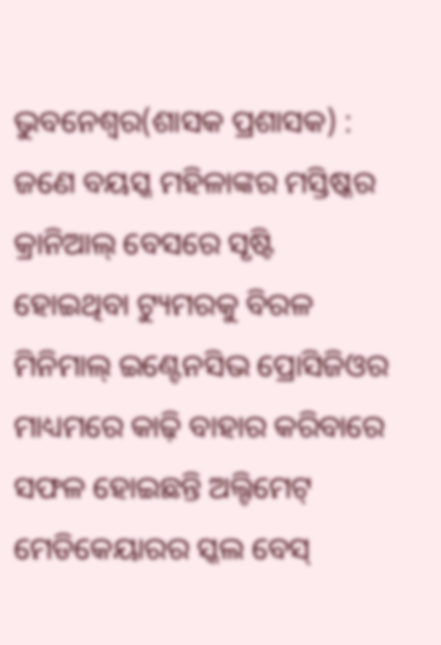ଭୁବନେଶ୍ୱର(ଶାସକ ପ୍ରଶାସକ) : ଜଣେ ବୟସ୍କ ମହିଳାଙ୍କର ମସ୍ତିଷ୍କର କ୍ରାନିଆଲ୍ ବେସରେ ସୃଷ୍ଟି ହୋଇଥିବା ଟ୍ୟୁମରକୁ ବିରଳ ମିନିମାଲ୍ ଇଣ୍ଟେନସିଭ ପ୍ରୋସିଜିଓର ମାଧ୍ୟମରେ କାଢ଼ି ବାହାର କରିବାରେ ସଫଳ ହୋଇଛନ୍ତି ଅଲ୍ଟିମେଟ୍ ମେଡିକେୟାରର ସ୍କଲ ବେସ୍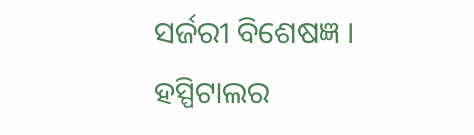ସର୍ଜରୀ ବିଶେଷଜ୍ଞ । ହସ୍ପିଟାଲର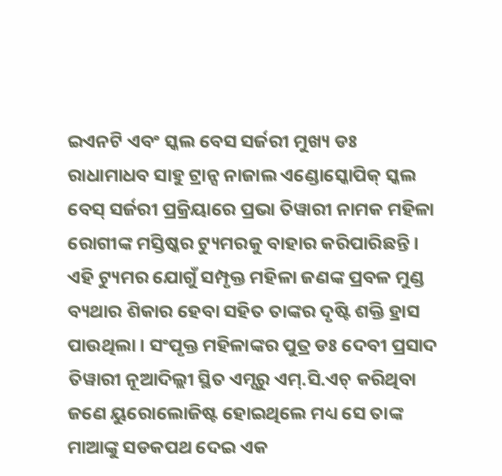ଇଏନଟି ଏବଂ ସ୍କଲ ବେସ ସର୍ଜରୀ ମୁଖ୍ୟ ଡଃ ରାଧାମାଧବ ସାହୁ ଟ୍ରାନ୍ସ ନାଜାଲ ଏଣ୍ଡୋସ୍କୋପିକ୍ ସ୍କଲ ବେସ୍ ସର୍ଜରୀ ପ୍ରକ୍ରିୟାରେ ପ୍ରଭା ତିୱାରୀ ନାମକ ମହିଳା ରୋଗୀଙ୍କ ମସ୍ତିଷ୍କର ଟ୍ୟୁମରକୁ ବାହାର କରିପାରିଛନ୍ତି ।
ଏହି ଟ୍ୟୁମର ଯୋଗୁଁ ସମ୍ପୃକ୍ତ ମହିଳା ଜଣଙ୍କ ପ୍ରବଳ ମୁଣ୍ଡ ବ୍ୟଥାର ଶିକାର ହେବା ସହିତ ତାଙ୍କର ଦୃଷ୍ଟି ଶକ୍ତି ହ୍ରାସ ପାଉଥିଲା । ସଂପୃକ୍ତ ମହିଳାଙ୍କର ପୁତ୍ର ଡଃ ଦେବୀ ପ୍ରସାଦ ତିୱାରୀ ନୂଆଦିଲ୍ଲୀ ସ୍ଥିତ ଏମ୍ସରୁ ଏମ୍.ସି.ଏଚ୍ କରିଥିବା ଜଣେ ୟୁରୋଲୋଜିଷ୍ଟ ହୋଇଥିଲେ ମଧ୍ୟ ସେ ତାଙ୍କ ମାଆଙ୍କୁ ସଡକପଥ ଦେଇ ଏକ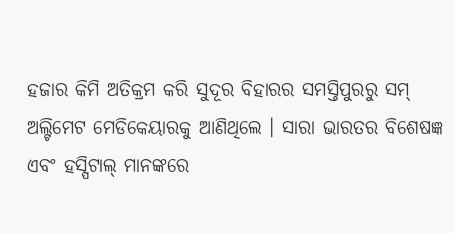ହଜାର କିମି ଅତିକ୍ରମ କରି ସୁଦୂର ବିହାରର ସମସ୍ତିପୁରରୁ ସମ୍ ଅଲ୍ଟିମେଟ ମେଡିକେୟାରକୁ ଆଣିଥିଲେ । ସାରା ଭାରତର ବିଶେଷଜ୍ଞ ଏବଂ ହସ୍ପିଟାଲ୍ ମାନଙ୍କରେ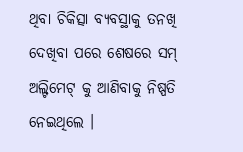ଥିବା ଚିକିତ୍ସା ବ୍ୟବସ୍ଥାକୁ ତନଖି ଦେଖିବା ପରେ ଶେଷରେ ସମ୍ ଅଲ୍ଟିମେଟ୍ କୁ ଆଣିବାକୁ ନିଷ୍ପତି ନେଇଥିଲେ ।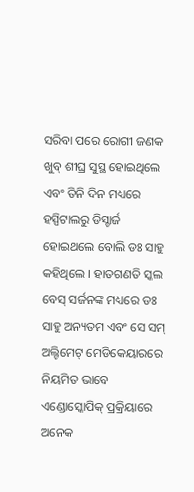ସରିବା ପରେ ରୋଗୀ ଜଣକ ଖୁବ୍ ଶୀଘ୍ର ସୁସ୍ଥ ହୋଇଥିଲେ ଏବଂ ତିନି ଦିନ ମଧ୍ୟରେ ହସ୍ପିଟାଲରୁ ଡିସ୍ଚାର୍ଜ ହୋଇଥଲେ ବୋଲି ଡଃ ସାହୁ କହିଥିଲେ । ହାତଗଣତି ସ୍କଲ ବେସ୍ ସର୍ଜନଙ୍କ ମଧ୍ୟରେ ଡଃ ସାହୁ ଅନ୍ୟତମ ଏବଂ ସେ ସମ୍ ଅଲ୍ଟିମେଟ୍ ମେଡିକେୟାରରେ ନିୟମିତ ଭାବେ ଏଣ୍ଡୋସ୍କୋପିକ୍ ପ୍ରକ୍ରିୟାରେ ଅନେକ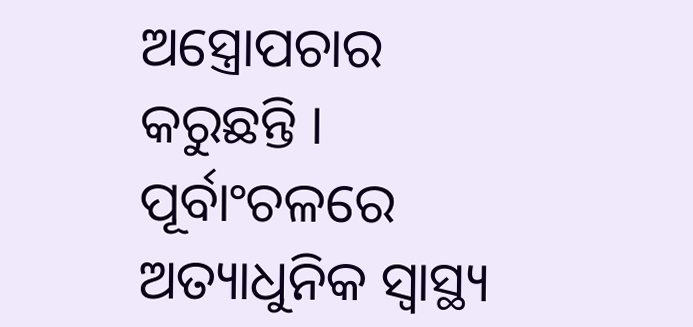ଅସ୍ତ୍ରୋପଚାର କରୁଛନ୍ତି ।
ପୂର୍ବାଂଚଳରେ ଅତ୍ୟାଧୁନିକ ସ୍ୱାସ୍ଥ୍ୟ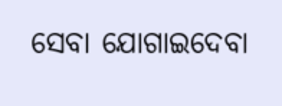ସେବା ଯୋଗାଇଦେବା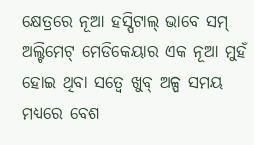କ୍ଷେତ୍ରରେ ନୂଆ ହସ୍ପିଟାଲ୍ ଭାବେ ସମ୍ ଅଲ୍ଟିମେଟ୍ ମେଡିକେୟାର ଏକ ନୂଆ ମୁହଁ ହୋଇ ଥିବା ସତ୍ୱେ ଖୁବ୍ ଅଳ୍ପ ସମୟ ମଧ୍ୟରେ ବେଶ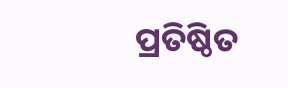ପ୍ରତିଷ୍ଠିତ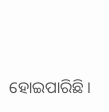ହୋଇପାରିଛି ।